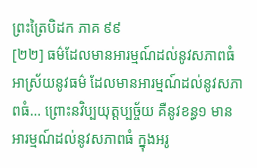ព្រះត្រៃបិដក ភាគ ៩៩
[២២] ធម៌ដែលមានអារម្មណ៍ដល់នូវសភាពធំ អាស្រ័យនូវធម៌ ដែលមានអារម្មណ៍ដល់នូវសភាពធំ… ព្រោះនវិប្បយុត្តប្បច្ច័យ គឺនូវខន្ធ១ មានអារម្មណ៍ដល់នូវសភាពធំ ក្នុងអរូ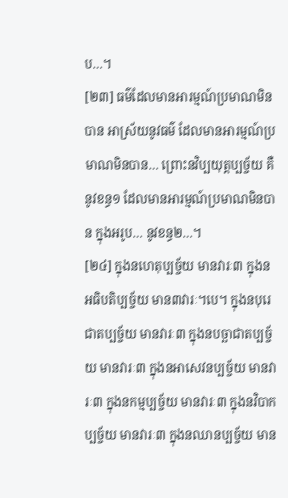ប…។
[២៣] ធម៌ដែលមានអារម្មណ៍ប្រមាណមិនបាន អាស្រ័យនូវធម៌ ដែលមានអារម្មណ៍ប្រមាណមិនបាន… ព្រោះនវិប្បយុត្តប្បច្ច័យ គឺនូវខន្ធ១ ដែលមានអារម្មណ៍ប្រមាណមិនបាន ក្នុងអរូប… នូវខន្ធ២…។
[២៤] ក្នុងនហេតុប្បច្ច័យ មានវារៈ៣ ក្នុងនអធិបតិប្បច្ច័យ មាន៣វារៈ។បេ។ ក្នុងនបុរេជាតប្បច្ច័យ មានវារៈ៣ ក្នុងនបច្ឆាជាតប្បច្ច័យ មានវារៈ៣ ក្នុងនអាសេវនប្បច្ច័យ មានវារៈ៣ ក្នុងនកម្មប្បច្ច័យ មានវារៈ៣ ក្នុងនវិបាកប្បច្ច័យ មានវារៈ៣ ក្នុងនឈានប្បច្ច័យ មាន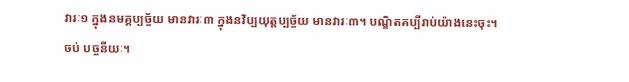វារៈ១ ក្នុងនមគ្គប្បច្ច័យ មានវារៈ៣ ក្នុងនវិប្បយុត្តប្បច្ច័យ មានវារៈ៣។ បណ្ឌិតគប្បីរាប់យ៉ាងនេះចុះ។
ចប់ បច្ចនីយៈ។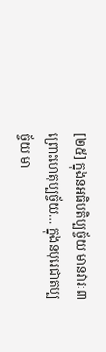[២៥] ក្នុងនអធិបតិប្បច្ច័យ មានវារៈ៣ ព្រោះហេតុប្បច្ច័យ… ក្នុងនបុរេជាតប្បច្ច័យ មា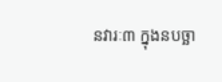នវារៈ៣ ក្នុងនបច្ឆា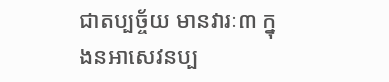ជាតប្បច្ច័យ មានវារៈ៣ ក្នុងនអាសេវនប្ប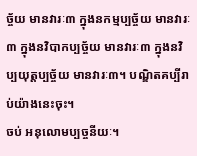ច្ច័យ មានវារៈ៣ ក្នុងនកម្មប្បច្ច័យ មានវារៈ៣ ក្នុងនវិបាកប្បច្ច័យ មានវារៈ៣ ក្នុងនវិប្បយុត្តប្បច្ច័យ មានវារៈ៣។ បណ្ឌិតគប្បីរាប់យ៉ាងនេះចុះ។
ចប់ អនុលោមប្បច្ចនីយៈ។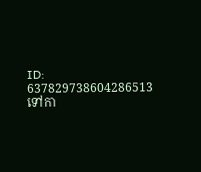ID: 637829738604286513
ទៅកា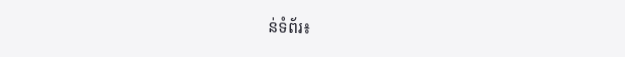ន់ទំព័រ៖